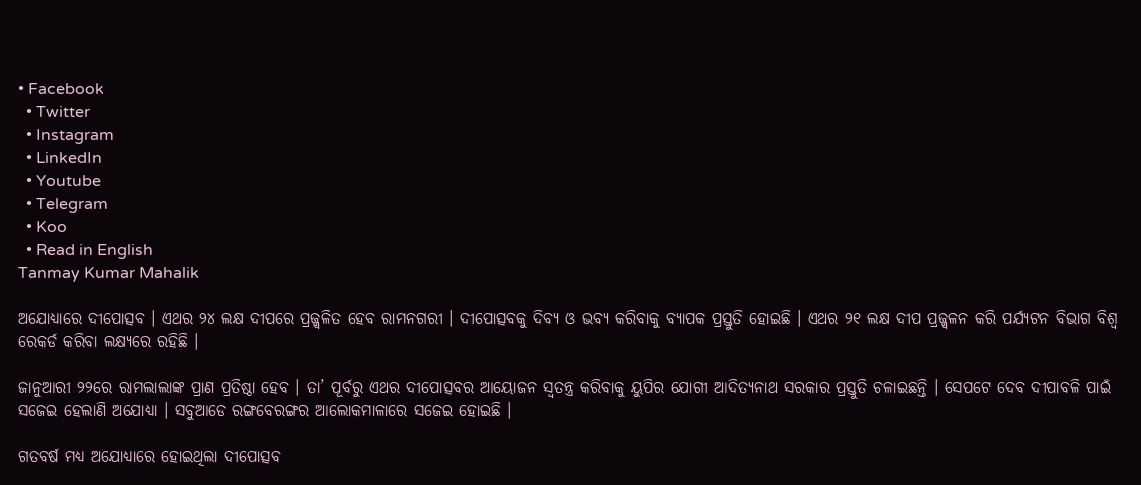• Facebook
  • Twitter
  • Instagram
  • LinkedIn
  • Youtube
  • Telegram
  • Koo
  • Read in English
Tanmay Kumar Mahalik

ଅଯୋଧ୍ୟାରେ ଦୀପୋତ୍ସବ । ଏଥର ୨୪ ଲକ୍ଷ ଦୀପରେ ପ୍ରଜ୍ଜ୍ୱଳିତ ହେବ ରାମନଗରୀ । ଦୀପୋତ୍ସବକୁ ଦିବ୍ୟ ଓ ଭବ୍ୟ କରିବାକୁ ବ୍ୟାପକ ପ୍ରସ୍ତୁତି ହୋଇଛି । ଏଥର ୨୧ ଲକ୍ଷ ଦୀପ ପ୍ରଜ୍ଜ୍ୱଳନ କରି ପର୍ଯ୍ୟଟନ ବିଭାଗ ବିଶ୍ୱ ରେକର୍ଡ କରିବା ଲକ୍ଷ୍ୟରେ ରହିଛି ।

ଜାନୁଆରୀ ୨୨ରେ ରାମଲାଲାଙ୍କ ପ୍ରାଣ ପ୍ରତିଷ୍ଠା ହେବ । ତା’ ପୂର୍ବରୁ ଏଥର ଦୀପୋତ୍ସବର ଆୟୋଜନ ସ୍ୱତନ୍ତ୍ର କରିବାକୁ ୟୁପିର ଯୋଗୀ ଆଦିତ୍ୟନାଥ ସରକାର ପ୍ରସ୍ତୁତି ଚଳାଇଛନ୍ତି । ସେପଟେ ଦେବ ଦୀପାବଳି ପାଇଁ ସଜେଇ ହେଲାଣି ଅଯୋଧ୍ୟା । ସବୁଆଡେ ରଙ୍ଗବେରଙ୍ଗର ଆଲୋକମାଳାରେ ସଜେଇ ହୋଇଛି ।

ଗତବର୍ଷ ମଧ୍ୟ ଅଯୋଧ୍ୟାରେ ହୋଇଥିଲା ଦୀପୋତ୍ସବ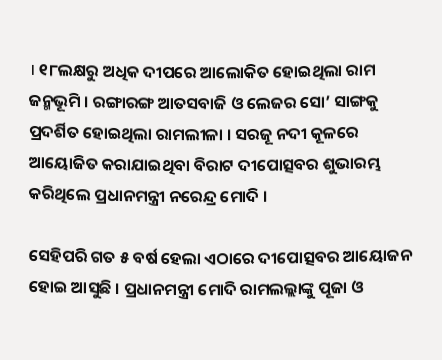। ୧୮ଲକ୍ଷରୁ ଅଧିକ ଦୀପରେ ଆଲୋକିତ ହୋଇଥିଲା ରାମ ଜନ୍ମଭୂମି । ରଙ୍ଗାରଙ୍ଗ ଆତସବାଜି ଓ ଲେଜର ସୋ’ ସାଙ୍ଗକୁ ପ୍ରଦର୍ଶିତ ହୋଇଥିଲା ରାମଲୀଳା । ସରଜୂ ନଦୀ କୂଳରେ ଆୟୋଜିତ କରାଯାଇଥିବା ବିରାଟ ଦୀପୋତ୍ସବର ଶୁଭାରମ୍ଭ କରିଥିଲେ ପ୍ରଧାନମନ୍ତ୍ରୀ ନରେନ୍ଦ୍ର ମୋଦି ।

ସେହିପରି ଗତ ୫ ବର୍ଷ ହେଲା ଏଠାରେ ଦୀପୋତ୍ସବର ଆୟୋଜନ ହୋଇ ଆସୁଛି । ପ୍ରଧାନମନ୍ତ୍ରୀ ମୋଦି ରାମଲଲ୍ଲାଙ୍କୁ ପୂଜା ଓ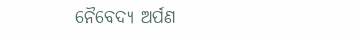ନୈବେଦ୍ୟ ଅର୍ପଣ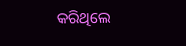କରିଥିଲେ